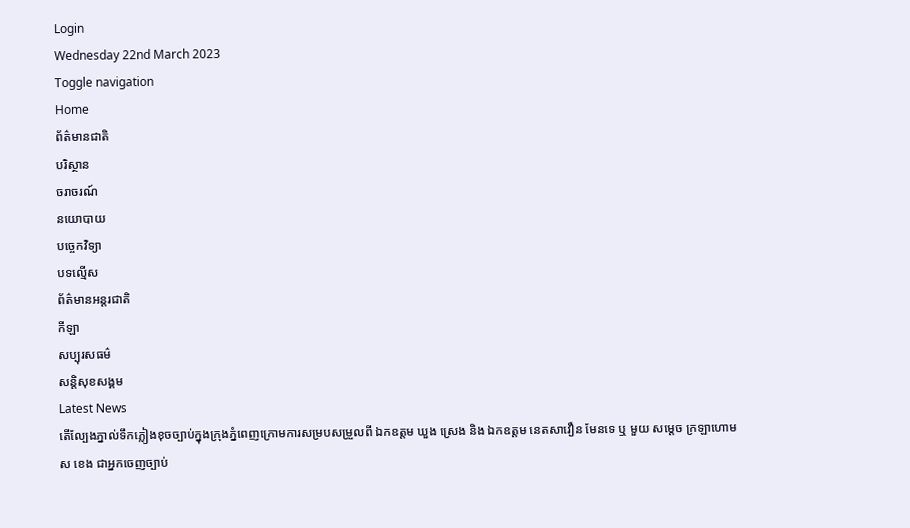Login
Wednesday 22nd March 2023
Toggle navigation
Home
ព័ត៌មានជាតិ
បរិស្ថាន
ចរាចរណ៍
នយោបាយ
បច្ចេកវិទ្យា
បទល្មើស
ព័ត៌មានអន្តរជាតិ
កីឡា
សប្បុរសធម៌
សន្តិសុខសង្គម
Latest News
តេីល្បែងភ្នាល់ទឹកភ្លៀងខុចច្បាប់ក្នុងក្រុងភ្នំពេញក្រោមការសម្របសម្រួលពី ឯកឧត្តម ឃួង ស្រេង និង ឯកឧត្តម នេតសាវឿន មែនទេ ឬ មួយ សម្តេច ក្រឡាហោម ស ខេង ជាអ្នកចេញច្បាប់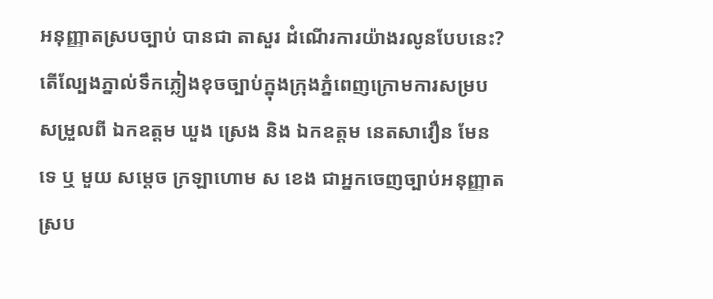អនុញ្ញាតស្របច្បាប់ បានជា តាសួរ ដំណើរការយ៉ាងរលូនបែបនេះ?
តេីល្បែងភ្នាល់ទឹកភ្លៀងខុចច្បាប់ក្នុងក្រុងភ្នំពេញក្រោមការសម្របសម្រួលពី ឯកឧត្តម ឃួង ស្រេង និង ឯកឧត្តម នេតសាវឿន មែនទេ ឬ មួយ សម្តេច ក្រឡាហោម ស ខេង ជាអ្នកចេញច្បាប់អនុញ្ញាតស្រប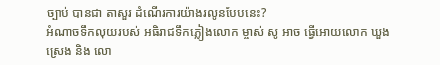ច្បាប់ បានជា តាសួរ ដំណើរការយ៉ាងរលូនបែបនេះ?
អំណាចទឹកលុយរបស់ អធិរាជទឹកភ្លៀងលោក ម្ចាស់ សូ អាច ធ្វើអោយលោក ឃួង ស្រេង និង លោ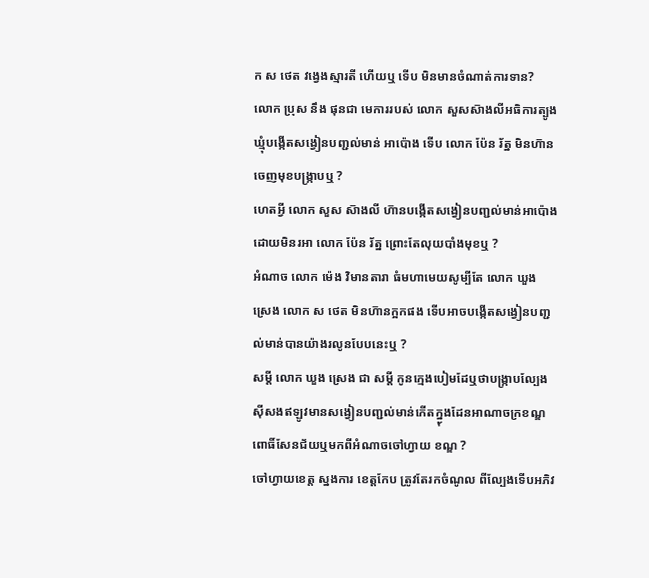ក ស ថេត វង្វេងស្មារតី ហើយឬ ទើប មិនមានចំណាត់ការទាន?
លោក ប្រុស នឹង ផុនជា មេការរបស់ លោក សួសស៑ាងលីអធិការត្បូងឃ្មំុបង្កេីតសង្វៀនបញ្ជល់មាន់ អាប៉ោង ទេីប លោក ប៉ែន រ័ត្ន មិនហ៑ានចេញមុខបង្រ្កាបឬ ?
ហេតអ្វី លោក សួស ស៑ាងលី ហ៑ានបង្កេីតសង្វៀនបញ្ជល់មាន់អាប៉ោងដោយមិនរអា លោក ប៉ែន រ័ត្ន ព្រោះតែលុយបាំងមុខឬ ?
អំណាច លោក ម៉េង វិមានតារា ធំមហាមេយសូម្បីតែ លោក ឃួង ស្រេង លោក ស ថេត មិនហ៑ានក្អកផង ទេីបអាចបង្កើតសង្វៀនបញ្ជល់មាន់បានយ៉ាងរលូនបែបនេះឬ ?
សម្តី លោក ឃួង ស្រេង ជា សម្តី កូនក្មេងបៀមដែឬថាបង្រ្កាបល្បែងសុីសងឥឡូវមានសង្វៀនបញ្ជល់មាន់កេីតក្ន្ងុងដែនអាណាចក្រខណ្ឌពោធិ៍សែនជ័យឬមកពីអំណាចចៅហ្វាយ ខណ្ឌ ?
ចៅហ្វាយខេត្ត ស្នងការ ខេត្តកែប ត្រូវតែរកចំណូល ពីល្បែងទេីបអភិវ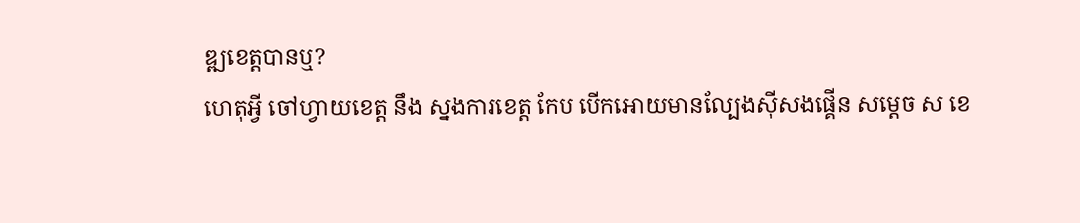ឌ្ឍខេត្តបានឬ?
ហេតុអ្វី ចៅហ្វាយខេត្ត នឹង ស្នងការខេត្ត កែប បេីកអោយមានល្បែងសុីសងផ្គេីន សម្តេច ស ខេ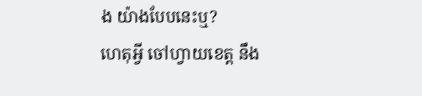ង យ៉ាងបែបនេះឬ?
ហេតុអ្វី ចៅហ្វាយខេត្ត នឹង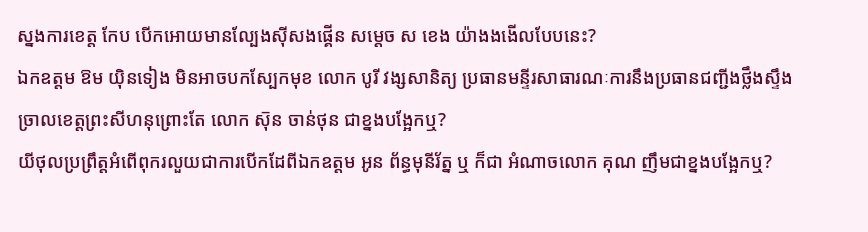ស្នងការខេត្ត កែប បេីកអោយមានល្បែងសុីសងផ្គេីន សម្តេច ស ខេង យ៉ាងងងេីលបែបនេះ?
ឯកឧត្តម ឱម យ៉ិនទៀង មិនអាចបកស្បែកមុខ លោក បូរី វង្សសានិត្យ ប្រធានមន្ទីរសាធារណៈការនឹងប្រធានជញ្ជីងថ្លឹងស្ទឹងច្រាលខេត្តព្រះសីហនុព្រោះតែ លោក ស៑ុន ចាន់ថុន ជាខ្នងបង្អែកឬ?
យីថុលប្រព្រឹត្តអំពេីពុករលួយជាការបេីកដែពីឯកឧត្តម អូន ព័ន្ធមុនីរ័ត្ន ឬ ក៏ជា អំណាចលោក គុណ ញឹមជាខ្នងបង្អែកឬ?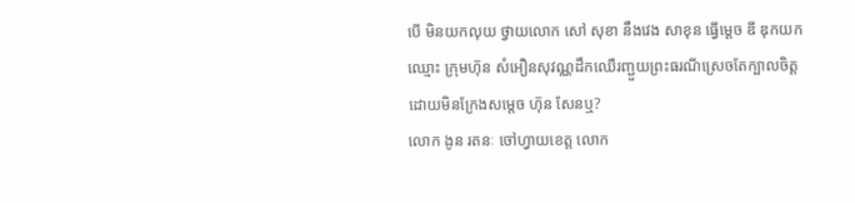បេី មិនយកលុយ ថ្វាយលោក សៅ សុខា នឹងវេង សាខុន ធ្វេីម្តេច ឌី ឌុកយកឈ្មោះ ក្រុមហ៑ុន សំអឿនសុវណ្ណដឹកឈេឺរញ្ជួយព្រះធរណីស្រេចតែក្បាលចិត្តដោយមិនក្រែងសម្តេច ហ៑ុន សែនឬ?
លោក ងូន រតនៈ ចៅហ្វាយខេត្ត លោក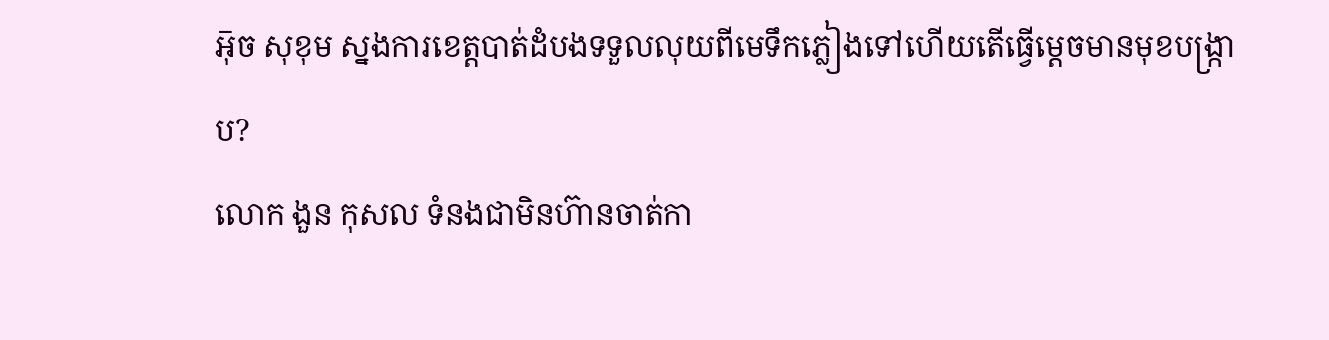អ៑ុច សុខុម ស្នងការខេត្តបាត់ដំបងទទួលលុយពីមេទឹកភ្លៀងទៅហេីយតេីធ្វេីម្តេចមានមុខបង្រ្កាប?
លោក ងួន កុសល ទំនងជាមិនហ៊ានចាត់កា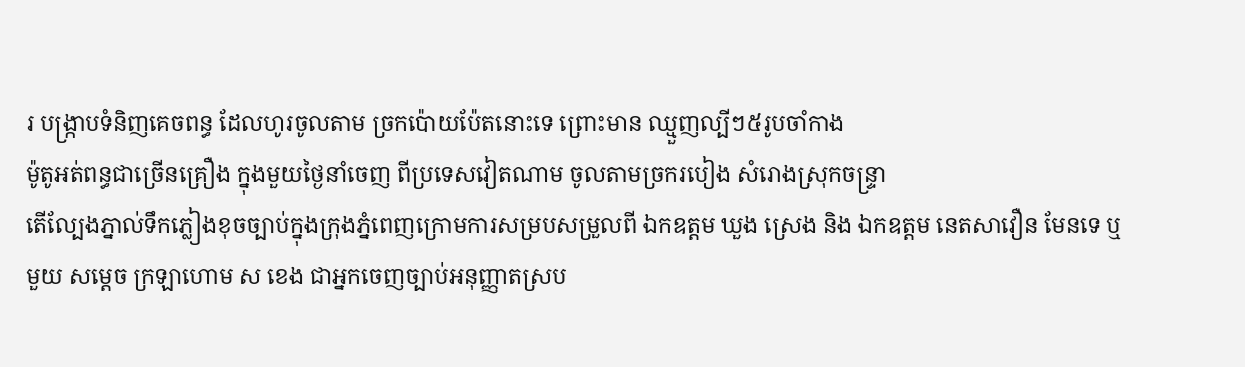រ បង្ក្រាបទំនិញគេចពន្ធ ដែលហូរចូលតាម ច្រកប៉ោយប៉ែតនោះទេ ព្រោះមាន ឈ្មួញល្បីៗ៥រូបចាំកាង
ម៉ូតូអត់ពន្ធជាច្រើនគ្រឿង ក្នុងមួយថ្ងៃនាំចេញ ពីប្រទេសវៀតណាម ចូលតាមច្រករបៀង សំរោងស្រុកចន្រ្ទា
តេីល្បែងភ្នាល់ទឹកភ្លៀងខុចច្បាប់ក្នុងក្រុងភ្នំពេញក្រោមការសម្របសម្រួលពី ឯកឧត្តម ឃួង ស្រេង និង ឯកឧត្តម នេតសាវឿន មែនទេ ឬ មួយ សម្តេច ក្រឡាហោម ស ខេង ជាអ្នកចេញច្បាប់អនុញ្ញាតស្រប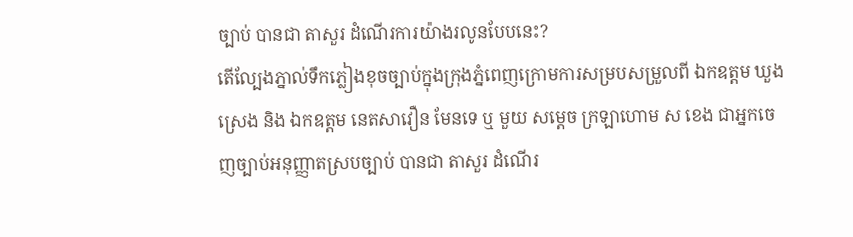ច្បាប់ បានជា តាសួរ ដំណើរការយ៉ាងរលូនបែបនេះ?
តេីល្បែងភ្នាល់ទឹកភ្លៀងខុចច្បាប់ក្នុងក្រុងភ្នំពេញក្រោមការសម្របសម្រួលពី ឯកឧត្តម ឃួង ស្រេង និង ឯកឧត្តម នេតសាវឿន មែនទេ ឬ មួយ សម្តេច ក្រឡាហោម ស ខេង ជាអ្នកចេញច្បាប់អនុញ្ញាតស្របច្បាប់ បានជា តាសួរ ដំណើរ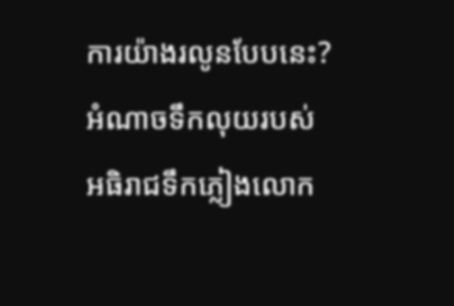ការយ៉ាងរលូនបែបនេះ?
អំណាចទឹកលុយរបស់ អធិរាជទឹកភ្លៀងលោក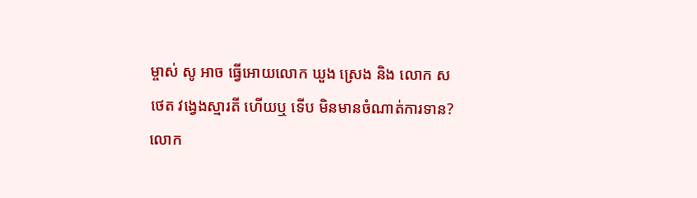ម្ចាស់ សូ អាច ធ្វើអោយលោក ឃួង ស្រេង និង លោក ស ថេត វង្វេងស្មារតី ហើយឬ ទើប មិនមានចំណាត់ការទាន?
លោក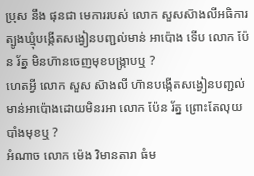ប្រុស នឹង ផុនជា មេការរបស់ លោក សួសស៑ាងលីអធិការត្បូងឃ្មំុបង្កេីតសង្វៀនបញ្ជល់មាន់ អាប៉ោង ទេីប លោក ប៉ែន រ័ត្ន មិនហ៑ានចេញមុខបង្រ្កាបឬ ?
ហេតអ្វី លោក សួស ស៑ាងលី ហ៑ានបង្កេីតសង្វៀនបញ្ជល់មាន់អាប៉ោងដោយមិនរអា លោក ប៉ែន រ័ត្ន ព្រោះតែលុយបាំងមុខឬ ?
អំណាច លោក ម៉េង វិមានតារា ធំម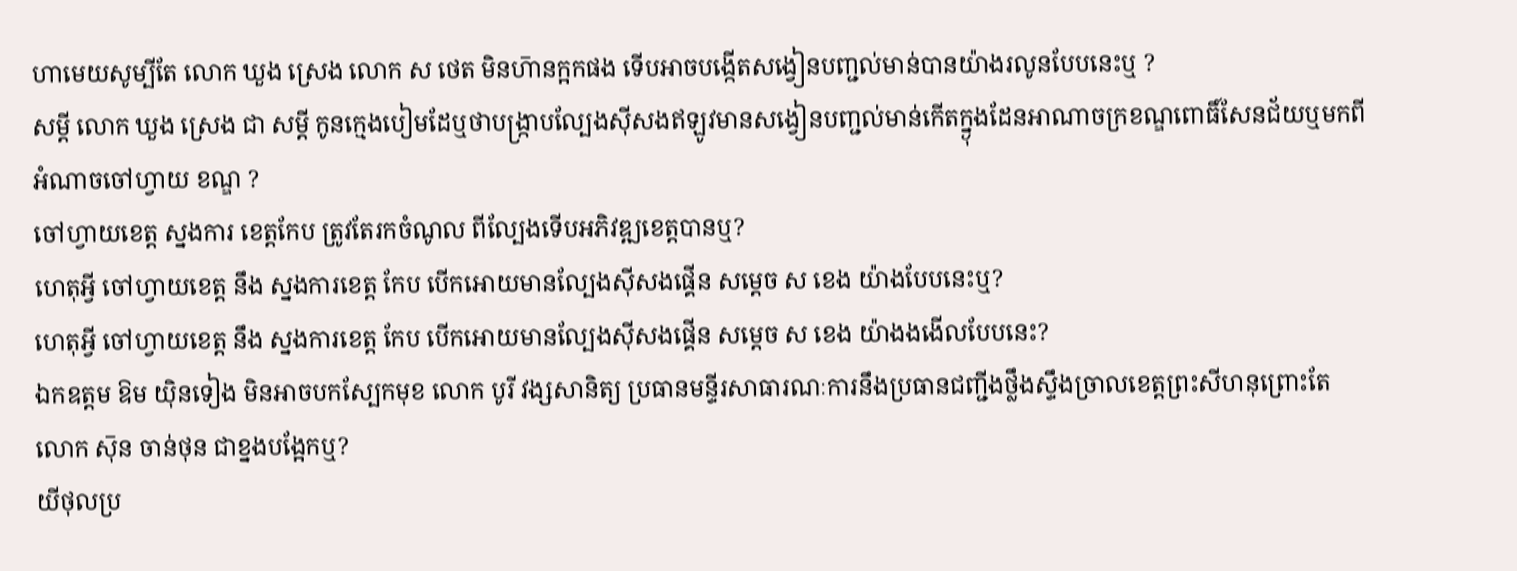ហាមេយសូម្បីតែ លោក ឃួង ស្រេង លោក ស ថេត មិនហ៑ានក្អកផង ទេីបអាចបង្កើតសង្វៀនបញ្ជល់មាន់បានយ៉ាងរលូនបែបនេះឬ ?
សម្តី លោក ឃួង ស្រេង ជា សម្តី កូនក្មេងបៀមដែឬថាបង្រ្កាបល្បែងសុីសងឥឡូវមានសង្វៀនបញ្ជល់មាន់កេីតក្ន្ងុងដែនអាណាចក្រខណ្ឌពោធិ៍សែនជ័យឬមកពីអំណាចចៅហ្វាយ ខណ្ឌ ?
ចៅហ្វាយខេត្ត ស្នងការ ខេត្តកែប ត្រូវតែរកចំណូល ពីល្បែងទេីបអភិវឌ្ឍខេត្តបានឬ?
ហេតុអ្វី ចៅហ្វាយខេត្ត នឹង ស្នងការខេត្ត កែប បេីកអោយមានល្បែងសុីសងផ្គេីន សម្តេច ស ខេង យ៉ាងបែបនេះឬ?
ហេតុអ្វី ចៅហ្វាយខេត្ត នឹង ស្នងការខេត្ត កែប បេីកអោយមានល្បែងសុីសងផ្គេីន សម្តេច ស ខេង យ៉ាងងងេីលបែបនេះ?
ឯកឧត្តម ឱម យ៉ិនទៀង មិនអាចបកស្បែកមុខ លោក បូរី វង្សសានិត្យ ប្រធានមន្ទីរសាធារណៈការនឹងប្រធានជញ្ជីងថ្លឹងស្ទឹងច្រាលខេត្តព្រះសីហនុព្រោះតែ លោក ស៑ុន ចាន់ថុន ជាខ្នងបង្អែកឬ?
យីថុលប្រ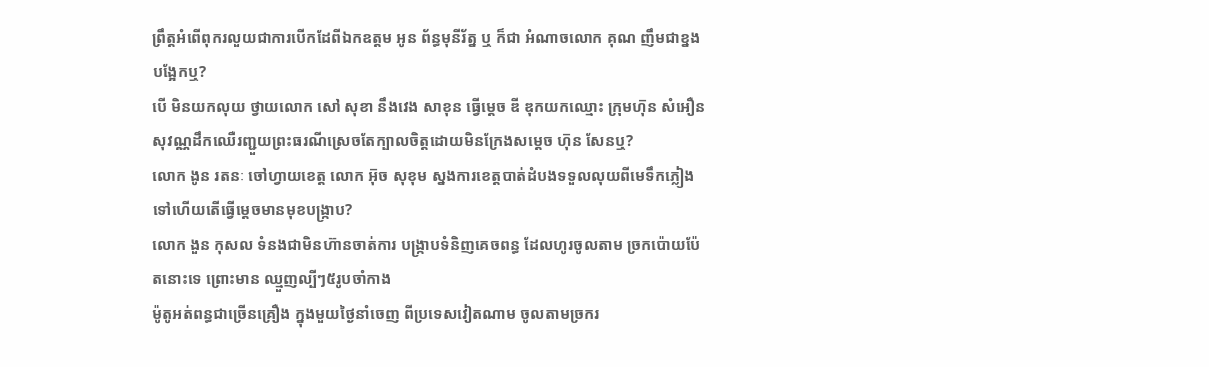ព្រឹត្តអំពេីពុករលួយជាការបេីកដែពីឯកឧត្តម អូន ព័ន្ធមុនីរ័ត្ន ឬ ក៏ជា អំណាចលោក គុណ ញឹមជាខ្នងបង្អែកឬ?
បេី មិនយកលុយ ថ្វាយលោក សៅ សុខា នឹងវេង សាខុន ធ្វេីម្តេច ឌី ឌុកយកឈ្មោះ ក្រុមហ៑ុន សំអឿនសុវណ្ណដឹកឈេឺរញ្ជួយព្រះធរណីស្រេចតែក្បាលចិត្តដោយមិនក្រែងសម្តេច ហ៑ុន សែនឬ?
លោក ងូន រតនៈ ចៅហ្វាយខេត្ត លោក អ៑ុច សុខុម ស្នងការខេត្តបាត់ដំបងទទួលលុយពីមេទឹកភ្លៀងទៅហេីយតេីធ្វេីម្តេចមានមុខបង្រ្កាប?
លោក ងួន កុសល ទំនងជាមិនហ៊ានចាត់ការ បង្ក្រាបទំនិញគេចពន្ធ ដែលហូរចូលតាម ច្រកប៉ោយប៉ែតនោះទេ ព្រោះមាន ឈ្មួញល្បីៗ៥រូបចាំកាង
ម៉ូតូអត់ពន្ធជាច្រើនគ្រឿង ក្នុងមួយថ្ងៃនាំចេញ ពីប្រទេសវៀតណាម ចូលតាមច្រករ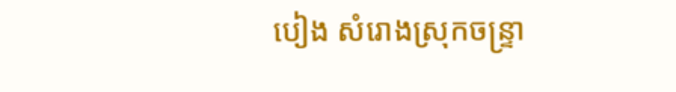បៀង សំរោងស្រុកចន្រ្ទា